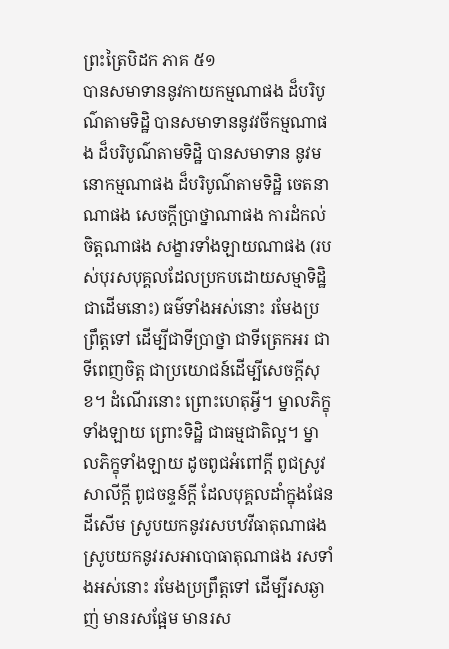ព្រះត្រៃបិដក ភាគ ៥១
បានសមាទាននូវកាយកម្មណាផង ដ៏បរិបូណ៌តាមទិដ្ឋិ បានសមាទាននូវវចីកម្មណាផង ដ៏បរិបូណ៌តាមទិដ្ឋិ បានសមាទាន នូវមនោកម្មណាផង ដ៏បរិបូណ៌តាមទិដ្ឋិ ចេតនាណាផង សេចក្តីប្រាថ្នាណាផង ការដំកល់ចិត្តណាផង សង្ខារទាំងឡាយណាផង (របស់បុរសបុគ្គលដែលប្រកបដោយសម្មាទិដ្ឋិជាដើមនោះ) ធម៌ទាំងអស់នោះ រមែងប្រព្រឹត្តទៅ ដើម្បីជាទីប្រាថ្នា ជាទីត្រេកអរ ជាទីពេញចិត្ត ជាប្រយោជន៍ដើម្បីសេចក្តីសុខ។ ដំណើរនោះ ព្រោះហេតុអ្វី។ ម្នាលភិក្ខុទាំងឡាយ ព្រោះទិដ្ឋិ ជាធម្មជាតិល្អ។ ម្នាលភិក្ខុទាំងឡាយ ដូចពូជអំពៅក្តី ពូជស្រូវសាលីក្តី ពូជចន្ទន៍ក្តី ដែលបុគ្គលដាំក្នុងផែនដីសើម ស្រូបយកនូវរសបឋវីធាតុណាផង ស្រូបយកនូវរសអាបោធាតុណាផង រសទាំងអស់នោះ រមែងប្រព្រឹត្តទៅ ដើម្បីរសឆ្ងាញ់ មានរសផ្អែម មានរស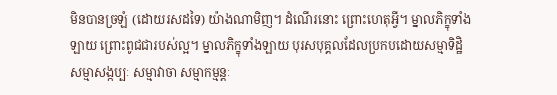មិនបានច្រឡំ (ដោយរសដទៃ) យ៉ាងណាមិញ។ ដំណើរនោះ ព្រោះហេតុអ្វី។ ម្នាលភិក្ខុទាំងឡាយ ព្រោះពូជជារបស់ល្អ។ ម្នាលភិក្ខុទាំងឡាយ បុរសបុគ្គលដែលប្រកបដោយសម្មាទិដ្ឋិ សម្មាសង្កប្បៈ សម្មាវាចា សម្មាកម្មន្តៈ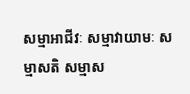សម្មាអាជីវៈ សម្មាវាយាមៈ សម្មាសតិ សម្មាស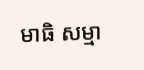មាធិ សម្មា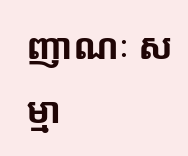ញាណៈ សម្មា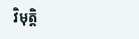វិមុត្តិ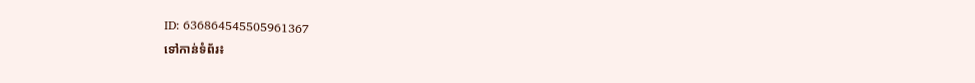ID: 636864545505961367
ទៅកាន់ទំព័រ៖